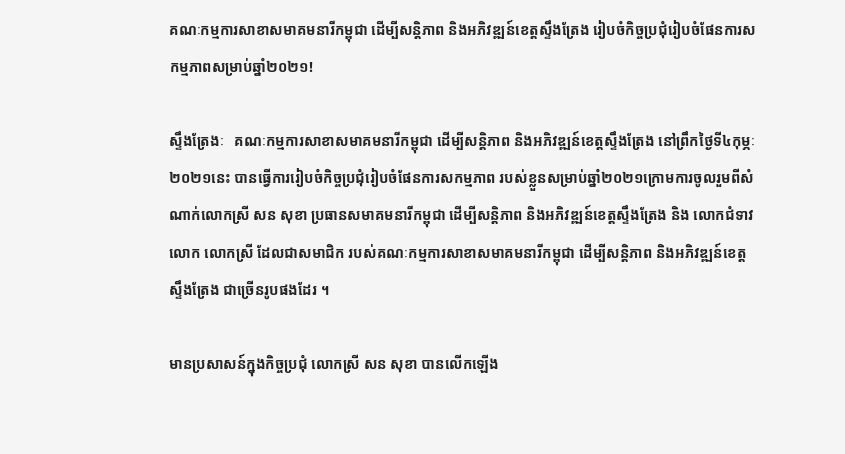គណៈកម្មការសាខាសមាគមនារីកម្ពុជា ដើម្បីសន្តិភាព និងអភិវឌ្ឍន៍ខេត្តស្ទឹងត្រែង រៀបចំកិច្ចប្រជុំរៀបចំផែនការសកម្មភាពសម្រាប់ឆ្នាំ២០២១!

ស្ទឹងត្រែងៈ   គណៈកម្មការសាខាសមាគមនារីកម្ពុជា ដើម្បីសន្តិភាព និងអភិវឌ្ឍន៍ខេត្តស្ទឹងត្រែង នៅព្រឹកថ្ងៃទី៤កុម្ភៈ២០២១នេះ បានធ្វើការរៀបចំកិច្ចប្រជុំរៀបចំផែនការសកម្មភាព របស់ខ្លួនសម្រាប់ឆ្នាំ២០២១ក្រោមការចូលរួមពីសំណាក់លោកស្រី សន សុខា ប្រធានសមាគមនារីកម្ពុជា ដើម្បីសន្តិភាព និងអភិវឌ្ឍន៍ខេត្តស្ទឹងត្រែង និង លោកជំទាវ លោក លោកស្រី ដែលជាសមាជិក របស់គណៈកម្មការសាខាសមាគមនារីកម្ពុជា ដើម្បីសន្តិភាព និងអភិវឌ្ឍន៍ខេត្តស្ទឹងត្រែង ជាច្រើនរូបផងដែរ ។

មានប្រសាសន៍ក្នុងកិច្ចប្រជុំ លោកស្រី សន សុខា បានលើកឡើង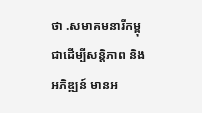ថា .សមាគមនារីកម្ពុជាដើម្បីសន្តិភាព និងអភិឌ្ឍន៍ មានអ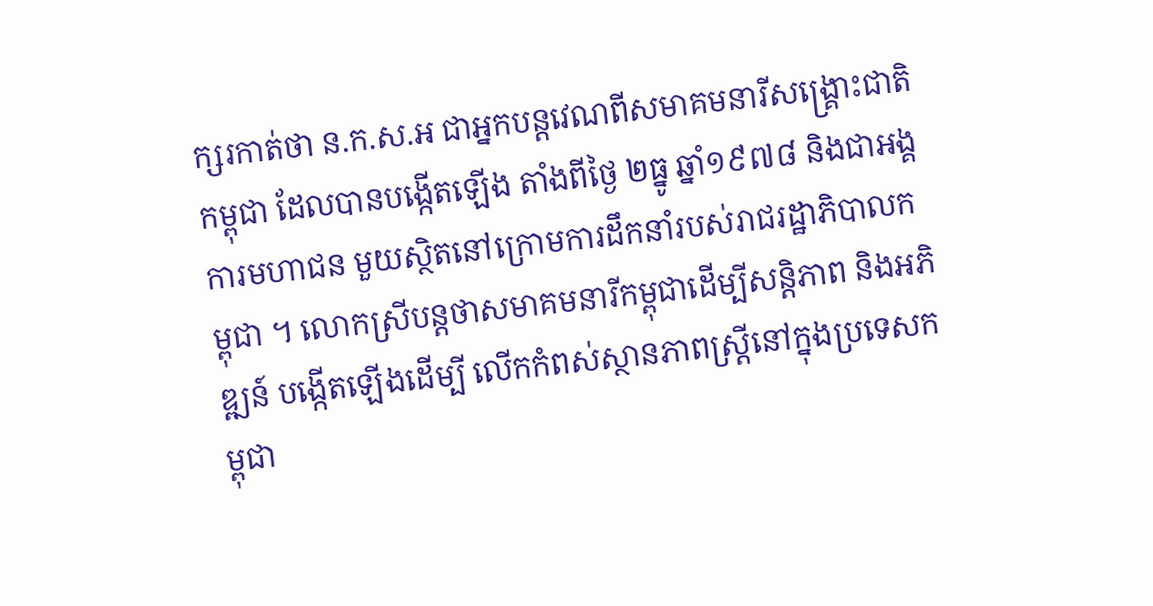ក្សរកាត់ថា ន.ក.ស.អ ជាអ្នកបន្តវេណពីសមាគមនារីសង្រ្គោះជាតិកម្ពុជា ដែលបានបង្កើតឡើង តាំងពីថ្ងៃ ២ធ្នូ ឆ្នាំ១៩៧៨ និងជាអង្គការមហាជន មួយស្ថិតនៅក្រោមការដឹកនាំរបស់រាជរដ្ឋាភិបាលកម្ពុជា ។ លោកស្រីបន្តថាសមាគមនារីកម្ពុជាដើម្បីសន្តិភាព និងអភិឌ្ឍន៍ បង្កើតឡើងដើម្បី លើកកំពស់ស្ថានភាពស្រ្តីនៅក្នុងប្រទេសកម្ពុជា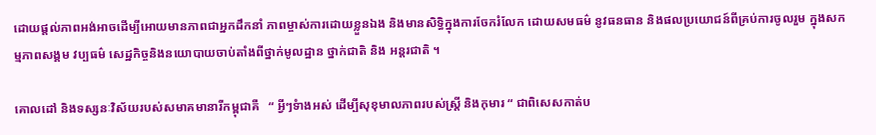ដោយផ្តល់ភាពអង់អាចដើម្បីអោយមានភាពជាអ្នកដឹកនាំ ភាពម្ចាស់ការដោយខ្លួនឯង និងមានសិទ្ធិក្នុងការចែករំលែក ដោយសមធម៌ នូវធនធាន និងផលប្រយោជន៍ពីគ្រប់ការចូលរួម ក្នុងសកម្មភាពសង្គម វប្បធម៌ សេដ្ឋកិច្ចនិងនយោបាយចាប់តាំងពីថ្នាក់មូលដ្ឋាន ថ្នាក់ជាតិ និង អន្តរជាតិ ។

គោលដៅ និងទស្សនៈវិស័យរបស់សមាគមានារីកម្ពុជាគឺ   “ អ្វីៗទំាងអស់ ដើម្បីសុខុមាលភាពរបស់ស្រ្តី និងកុមារ “ ជាពិសេសកាត់ប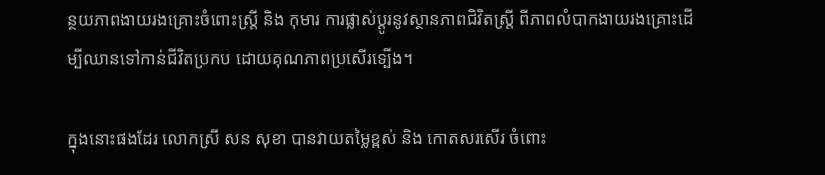ន្ថយភាពងាយរងគ្រោះចំពោះស្ត្រី និង កុមារ ការផ្លាស់ប្តូរនូវស្ថានភាពជិវិតស្ត្រី ពីភាពលំបាកងាយរងគ្រោះដើម្បីឈានទៅកាន់ជីវិតប្រកប ដោយគុណភាពប្រសើរទ្បើង។

ក្នុងនោះផងដែរ លោកស្រី សន សុខា បានវាយតម្លៃខ្ពស់ និង កោតសរសើរ ចំពោះ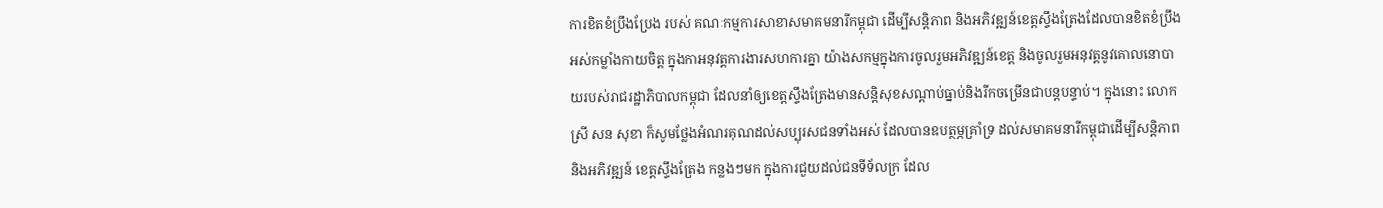ការខិតខំប្រឹងប្រែង របស់ គណៈកម្មការសាខាសមាគមនារីកម្ពុជា ដើម្បីសន្តិភាព និងអភិវឌ្ឍន៍ខេត្តស្ទឹងត្រែងដែលបានខិតខំប្រឹង អស់កម្លាំងកាយចិត្ត ក្នុងកាអនុវត្តការងារសហការគ្នា យ៉ាងសកម្មក្នុងការចូលរួមអភិវឌ្ឍន៍ខេត្ត និងចូលរួមអនុវត្តនូវគោលនោបាយរបស់រាជរដ្ឋាភិបាលកម្ពុជា ដែលនាំឲ្យខេត្តស្ទឹងត្រែងមានសន្តិសុខសណ្តាប់ធ្នាប់និងរីកចម្រើនជាបន្តបន្ទាប់។ ក្នុងនោះ លោកស្រី សន សុខា ក៏សូមថ្លែងអំណរគុណដល់សប្បុរសជនទាំងអស់ ដែលបានឧបត្ថម្ភគ្រាំទ្រ ដល់សមាគមនារីកម្ពុជាដើម្បីសន្តិភាព និងអភិវឌ្ឍន៍ ខេត្តស្ទឹងត្រែង កន្លងៗមក ក្នុងការជួយដល់ជនទីទ័លក្រ ដែល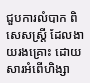ជួបការលំបាក ពិសេសស្រ្តី ដែលងាយរងគ្រោះ ដោយសារអំពើហិង្សា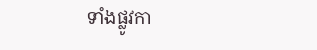ទាំងផ្លូវកា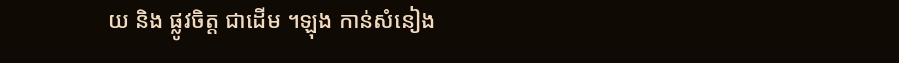យ និង ផ្លូវចិត្ត ជាដើម ។ឡុង កាន់សំនៀង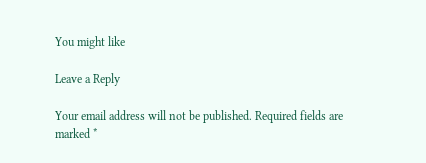You might like

Leave a Reply

Your email address will not be published. Required fields are marked *